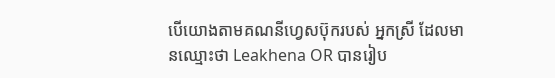បើយោងតាមគណនីហ្វេសប៊ុករបស់ អ្នកស្រី ដែលមានឈ្មោះថា Leakhena OR បានរៀប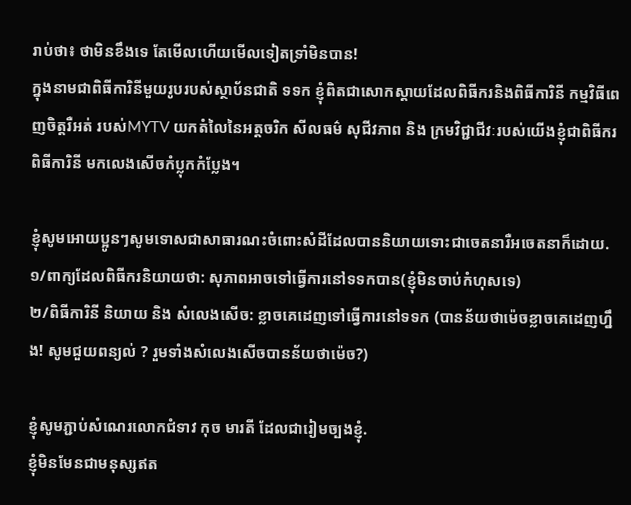រាប់ថា៖ ថាមិនខឹងទេ តែមើលហើយមើលទៀតទ្រាំមិនបាន!
ក្នុងនាមជាពិធីការិនីមួយរូបរបស់ស្ថាប័នជាតិ ទទក ខ្ញុំពិតជាសោកស្តាយដែលពិធីករនិងពិធីការិនី កម្មវិធីពេញចិត្តរឺអត់ របស់MYTV យកតំលៃនៃអត្តចរិក សីលធម៌ សុជីវភាព និង ក្រមវិជ្ជាជីវៈរបស់យើងខ្ញុំជាពិធីករ ពិធីការិនី មកលេងសើចកំប្លុកកំប្លែង។

ខ្ញុំសូមអោយប្អូនៗសូមទោសជាសាធារណះចំពោះសំដីដែលបាននិយាយទោះជាចេតនារឺអចេតនាក៏ដោយ.
១/ពាក្យដែលពិធីករនិយាយថា: សុភាពអាចទៅធ្វើការនៅទទកបាន(ខ្ញុំមិនចាប់កំហុសទេ)
២/ពិធីការិនី និយាយ និង សំលេងសើច: ខ្លាចគេដេញទៅធ្វើការនៅទទក (បានន័យថាម៉េចខ្លាចគេដេញហ្នឹង! សូមជួយពន្យល់ ? រួមទាំងសំលេងសើចបានន័យថាម៉េច?)

ខ្ញុំសូមភ្ជាប់សំណេរលោកជំទាវ កុច មារតី ដែលជារៀមច្បងខ្ញុំ.
ខ្ញុំមិនមែនជាមនុស្សឥត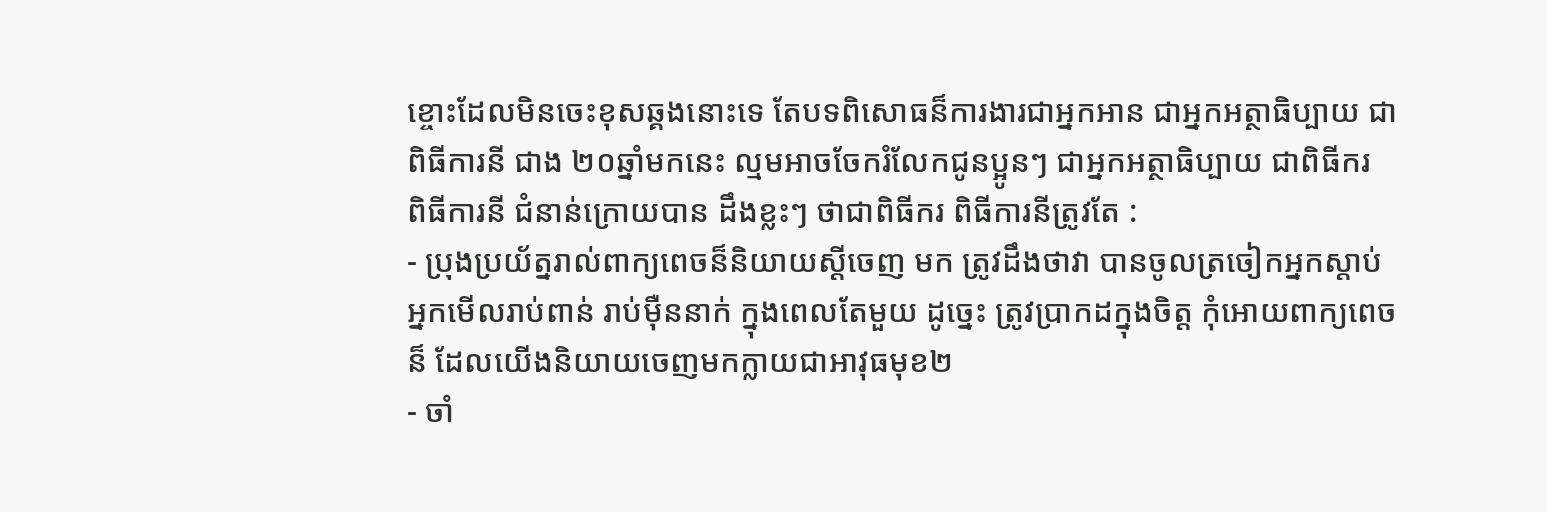ខ្ចោះដែលមិនចេះខុសឆ្គងនោះទេ តែបទពិសោធន៏ការងារជាអ្នកអាន ជាអ្នកអត្ថាធិប្បាយ ជាពិធីការនី ជាង ២០ឆ្នាំមកនេះ ល្មមអាចចែករំលែកជូនប្អូនៗ ជាអ្នកអត្ថាធិប្បាយ ជាពិធីករ ពិធីការនី ជំនាន់ក្រោយបាន ដឹងខ្លះៗ ថាជាពិធីករ ពិធីការនីត្រូវតែ :
- ប្រុងប្រយ័ត្នរាល់ពាក្យពេចន៏និយាយស្តីចេញ មក ត្រូវដឹងថាវា បានចូលត្រចៀកអ្នកស្តាប់ អ្នកមើលរាប់ពាន់ រាប់មុឺននាក់ ក្នុងពេលតែមួយ ដូច្នេះ ត្រូវប្រាកដក្នុងចិត្ត កុំអោយពាក្យពេចន៏ ដែលយើងនិយាយចេញមកក្លាយជាអាវុធមុខ២
- ចាំ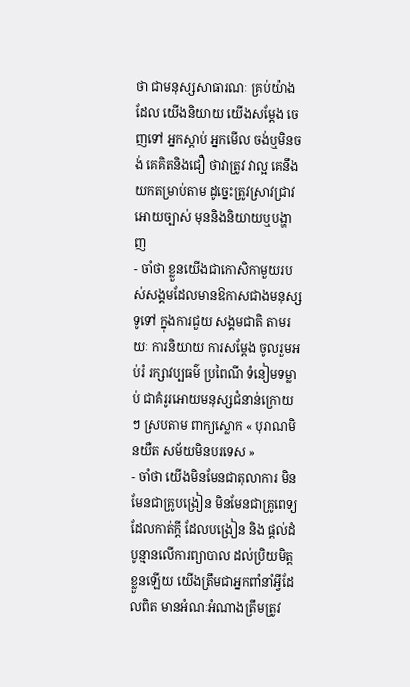ថា ជាមនុស្សសាធារណៈ គ្រប់យ៉ាងដែល យើងនិយាយ យើងសម្តែង ចេញទៅ អ្នកស្តាប់ អ្នកមើល ចង់ឬមិនចង់ គេគិតនិងជឿ ថាវាត្រូវ វាល្អ គេនឹងយកតម្រាប់តាម ដូច្នេះត្រូវស្រាវជ្រាវអោយច្បាស់ មុននិងនិយាយឬបង្ហាញ
- ចាំថា ខ្លួនយើងជាកោសិកាមួយរបស់សង្គមដែលមានឱកាសជាងមនុស្សទូទៅ ក្នុងការជួយ សង្គមជាតិ តាមរយៈ ការនិយាយ ការសម្តែង ចូលរួមអប់រំ រក្សាវប្បធម៌ ប្រពៃណី ទំនៀមទម្លាប់ ជាគំរូរអោយមនុស្សជំនាន់ក្រោយៗ ស្របតាម ពាក្យស្លោក « បុរាណមិនយឺត សម័យមិនបរទេស »
- ចាំថា យើងមិនមែនជាតុលាការ មិនមែនជាគ្រូបង្រៀន មិនមែនជាគ្រូពេទ្យ ដែលកាត់ក្តី ដែលបង្រៀន និង ផ្តល់ដំបូន្មានលើការព្យាបាល ដល់ប្រិយមិត្តខ្លួនឡើយ យើងត្រឹមជាអ្នកពាំនាំអ្វីដែលពិត មានអំណៈអំណាងត្រឹមត្រូវ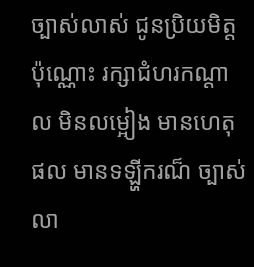ច្បាស់លាស់ ជូនប្រិយមិត្តប៉ុណ្ណោះ រក្សាជំហរកណ្តាល មិនលម្អៀង មានហេតុផល មានទឡ្ហីករណ៏ ច្បាស់លា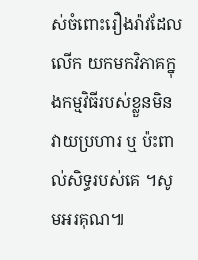ស់ចំពោះរឿងរ៉ាវដែល លើក យកមកវិភាគក្នុងកម្មវិធីរបស់ខ្លួនមិនវាយប្រហារ ឬ ប៉ះពាល់សិទ្ធរបស់គេ ។សូមអរគុណ៕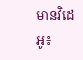មានវិដេអូ៖